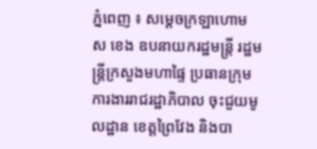ភ្នំពេញ ៖ សម្ដេចក្រឡាហោម ស ខេង ឧបនាយករដ្ឋមន្រ្តី រដ្ឋមន្រ្តីក្រសួងមហាផ្ទៃ ប្រធានក្រុមការងាររាជរដ្ឋាភិបាល ចុះជួយមូលដ្ឋាន ខេត្តព្រៃវែង និងបា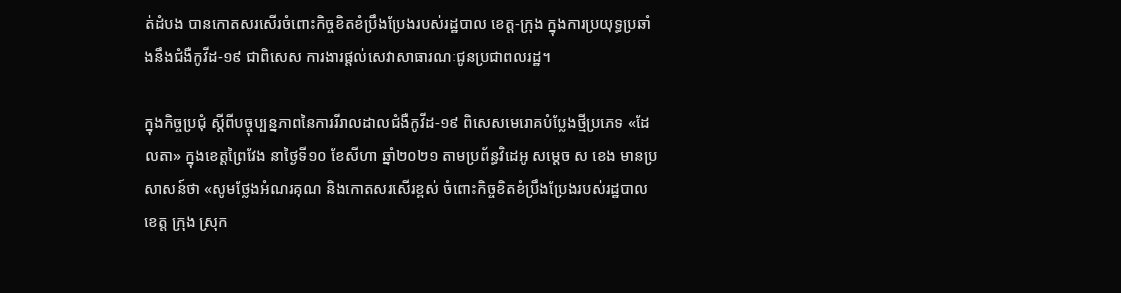ត់ដំបង បានកោតសរសើរចំពោះកិច្ចខិតខំប្រឹងប្រែងរបស់រដ្ឋបាល ខេត្ត-ក្រុង ក្នុងការប្រយុទ្ធប្រឆាំងនឹងជំងឺកូវីដ-១៩ ជាពិសេស ការងារផ្ដល់សេវាសាធារណៈជូនប្រជាពលរដ្ឋ។

ក្នុងកិច្ចប្រជុំ ស្ដីពីបច្ចុប្បន្នភាពនៃការរីរាលដាលជំងឺកូវីដ-១៩ ពិសេសមេរោគបំប្លែងថ្មីប្រភេទ «ដែលតា» ក្នុងខេត្តព្រៃវែង នាថ្ងៃទី១០ ខែសីហា ឆ្នាំ២០២១ តាមប្រព័ន្ធវិដេអូ សម្ដេច ស ខេង មានប្រសាសន៍ថា «សូមថ្លែងអំណរគុណ និងកោតសរសើរខ្ពស់ ចំពោះកិច្ចខិតខំប្រឹងប្រែងរបស់រដ្ឋបាលខេត្ត ក្រុង ស្រុក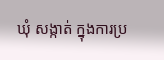ឃុំ សង្កាត់ ក្នុងការប្រ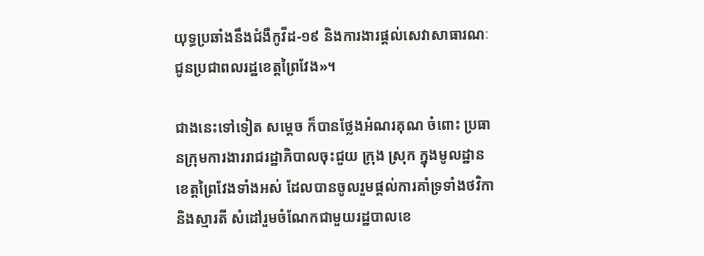យុទ្ធប្រឆាំងនឹងជំងឺកូវីដ-១៩ និងការងារផ្ដល់សេវាសាធារណៈជូនប្រជាពលរដ្ឋខេត្តព្រៃវែង»។

ជាងនេះទៅទៀត សម្ដេច ក៏បានថ្លែងអំណរគុណ ចំពោះ ប្រធានក្រុមការងាររាជរដ្ឋាភិបាលចុះជួយ ក្រុង ស្រុក ក្នុងមូលដ្ឋានខេត្តព្រៃវែងទាំងអស់ ដែលបានចូលរួមផ្ដល់ការគាំទ្រទាំងថវិកា និងស្មារតី សំដៅរួមចំណែកជាមួយរដ្ឋបាលខេ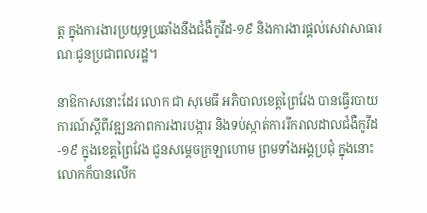ត្ត ក្នុងការងារប្រយុទ្ធប្រឆាំងនឹងជំងឺកូវីដ-១៩ និងការងារផ្ដល់សេវាសាធារណៈជូនប្រជាពលរដ្ឋ។

នាឱកាសនោះដែរ លោក ជា សុមេធី អភិបាលខេត្តព្រៃវែង បានធ្វើរបាយការណ៍ស្ដីពីវឌ្ឍនភាពការងារបង្ការ និងទប់ស្កាត់ការរីករាលដាលជំងឺកូវីដ-១៩ ក្នុងខេត្តព្រៃវែង ជូនសម្ដេចក្រឡាហោម ព្រមទាំងអង្គប្រជុំ ក្នុងនោះ លោកក៏បានលើក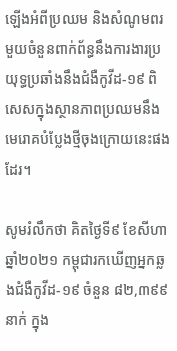ឡើងអំពីប្រឈម និងសំណូមពរមួយចំនួនពាក់ព័ន្ធនឹងការងារប្រយុទ្ធប្រឆាំងនឹងជំងឺកូវីដ-១៩ ពិសេសក្នុងស្ថានភាពប្រឈមនឹងមេរោគបំប្លែងថ្មីចុងក្រោយនេះផងដែរ។

សូមរំលឹកថា គិតថ្ងៃទី៩ ខែសីហា ឆ្នាំ២០២១ កម្ពុជារកឃើញអ្នកឆ្លងជំងឺកូវីដ-១៩ ចំនួន ៨២,៣៩៩នាក់ ក្នុង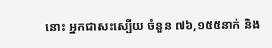នោះ អ្នកជាសះស្បើយ ចំនួន ៧៦,១៥៥នាក់ និង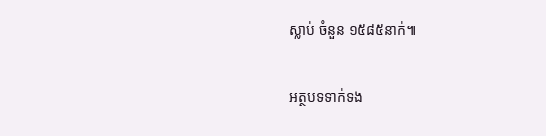ស្លាប់ ចំនួន ១៥៨៥នាក់៕

អត្ថបទទាក់ទង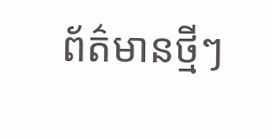ព័ត៌មានថ្មីៗ